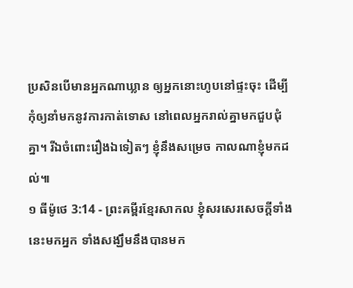ប្រសិនបើមានអ្នកណាឃ្លាន ឲ្យអ្នកនោះហូបនៅផ្ទះចុះ ដើម្បីកុំឲ្យនាំមកនូវការកាត់ទោស នៅពេលអ្នករាល់គ្នាមកជួបជុំគ្នា។ រីឯចំពោះរឿងឯទៀតៗ ខ្ញុំនឹងសម្រេច កាលណាខ្ញុំមកដល់៕
១ ធីម៉ូថេ 3:14 - ព្រះគម្ពីរខ្មែរសាកល ខ្ញុំសរសេរសេចក្ដីទាំងនេះមកអ្នក ទាំងសង្ឃឹមនឹងបានមក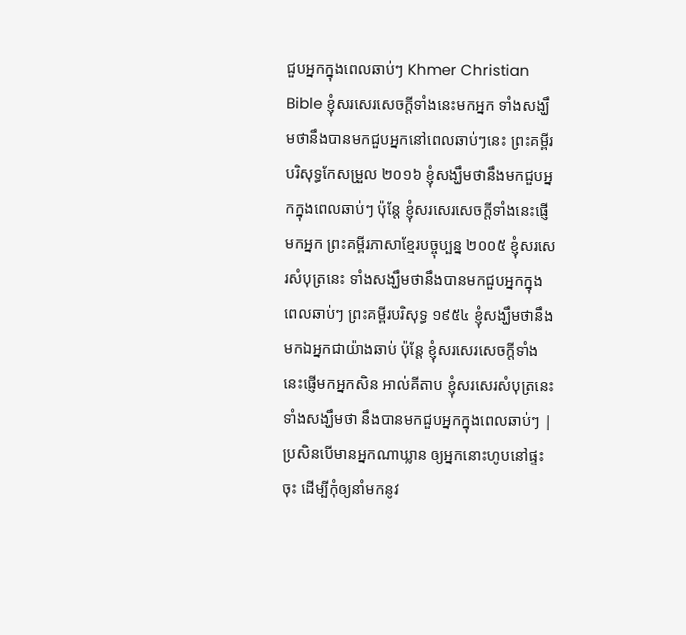ជួបអ្នកក្នុងពេលឆាប់ៗ Khmer Christian Bible ខ្ញុំសរសេរសេចក្ដីទាំងនេះមកអ្នក ទាំងសង្ឃឹមថានឹងបានមកជួបអ្នកនៅពេលឆាប់ៗនេះ ព្រះគម្ពីរបរិសុទ្ធកែសម្រួល ២០១៦ ខ្ញុំសង្ឃឹមថានឹងមកជួបអ្នកក្នុងពេលឆាប់ៗ ប៉ុន្តែ ខ្ញុំសរសេរសេចក្ដីទាំងនេះផ្ញើមកអ្នក ព្រះគម្ពីរភាសាខ្មែរបច្ចុប្បន្ន ២០០៥ ខ្ញុំសរសេរសំបុត្រនេះ ទាំងសង្ឃឹមថានឹងបានមកជួបអ្នកក្នុងពេលឆាប់ៗ ព្រះគម្ពីរបរិសុទ្ធ ១៩៥៤ ខ្ញុំសង្ឃឹមថានឹងមកឯអ្នកជាយ៉ាងឆាប់ ប៉ុន្តែ ខ្ញុំសរសេរសេចក្ដីទាំងនេះផ្ញើមកអ្នកសិន អាល់គីតាប ខ្ញុំសរសេរសំបុត្រនេះទាំងសង្ឃឹមថា នឹងបានមកជួបអ្នកក្នុងពេលឆាប់ៗ |
ប្រសិនបើមានអ្នកណាឃ្លាន ឲ្យអ្នកនោះហូបនៅផ្ទះចុះ ដើម្បីកុំឲ្យនាំមកនូវ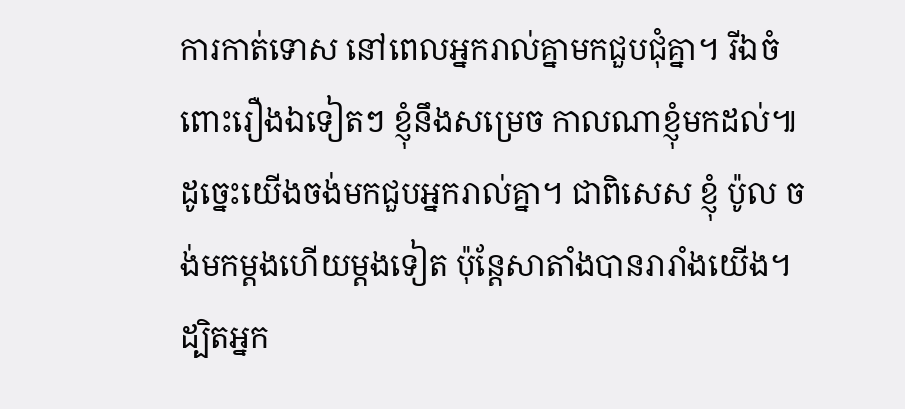ការកាត់ទោស នៅពេលអ្នករាល់គ្នាមកជួបជុំគ្នា។ រីឯចំពោះរឿងឯទៀតៗ ខ្ញុំនឹងសម្រេច កាលណាខ្ញុំមកដល់៕
ដូច្នេះយើងចង់មកជួបអ្នករាល់គ្នា។ ជាពិសេស ខ្ញុំ ប៉ូល ចង់មកម្ដងហើយម្ដងទៀត ប៉ុន្តែសាតាំងបានរារាំងយើង។
ដ្បិតអ្នក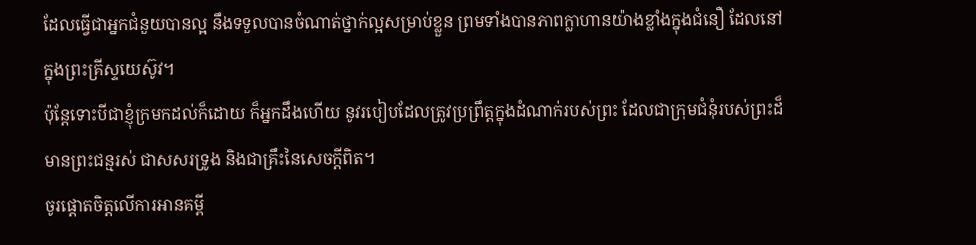ដែលធ្វើជាអ្នកជំនួយបានល្អ នឹងទទួលបានចំណាត់ថ្នាក់ល្អសម្រាប់ខ្លួន ព្រមទាំងបានភាពក្លាហានយ៉ាងខ្លាំងក្នុងជំនឿ ដែលនៅក្នុងព្រះគ្រីស្ទយេស៊ូវ។
ប៉ុន្តែទោះបីជាខ្ញុំក្រមកដល់ក៏ដោយ ក៏អ្នកដឹងហើយ នូវរបៀបដែលត្រូវប្រព្រឹត្តក្នុងដំណាក់របស់ព្រះ ដែលជាក្រុមជំនុំរបស់ព្រះដ៏មានព្រះជន្មរស់ ជាសសរទ្រូង និងជាគ្រឹះនៃសេចក្ដីពិត។
ចូរផ្ដោតចិត្តលើការអានគម្ពី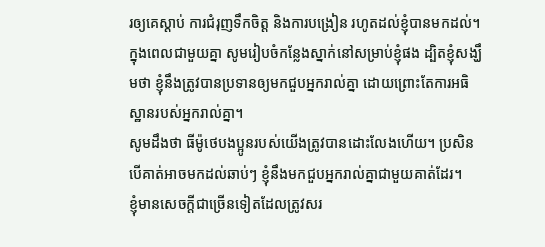រឲ្យគេស្ដាប់ ការជំរុញទឹកចិត្ត និងការបង្រៀន រហូតដល់ខ្ញុំបានមកដល់។
ក្នុងពេលជាមួយគ្នា សូមរៀបចំកន្លែងស្នាក់នៅសម្រាប់ខ្ញុំផង ដ្បិតខ្ញុំសង្ឃឹមថា ខ្ញុំនឹងត្រូវបានប្រទានឲ្យមកជួបអ្នករាល់គ្នា ដោយព្រោះតែការអធិស្ឋានរបស់អ្នករាល់គ្នា។
សូមដឹងថា ធីម៉ូថេបងប្អូនរបស់យើងត្រូវបានដោះលែងហើយ។ ប្រសិនបើគាត់អាចមកដល់ឆាប់ៗ ខ្ញុំនឹងមកជួបអ្នករាល់គ្នាជាមួយគាត់ដែរ។
ខ្ញុំមានសេចក្ដីជាច្រើនទៀតដែលត្រូវសរ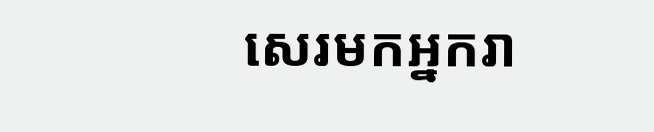សេរមកអ្នករា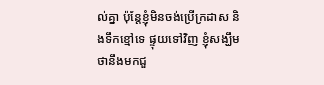ល់គ្នា ប៉ុន្តែខ្ញុំមិនចង់ប្រើក្រដាស និងទឹកខ្មៅទេ ផ្ទុយទៅវិញ ខ្ញុំសង្ឃឹមថានឹងមកជួ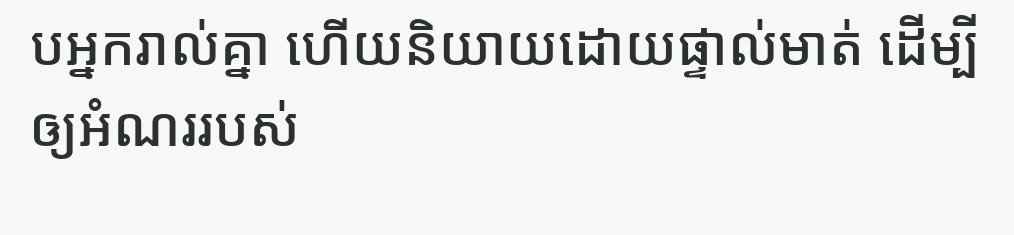បអ្នករាល់គ្នា ហើយនិយាយដោយផ្ទាល់មាត់ ដើម្បីឲ្យអំណររបស់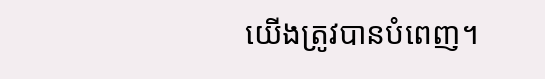យើងត្រូវបានបំពេញ។